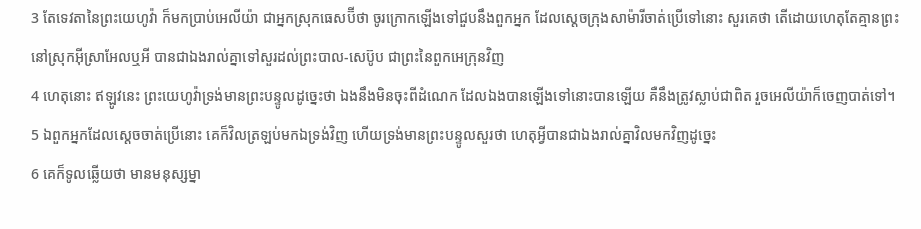3 តែទេវតានៃព្រះយេហូវ៉ា ក៏មកប្រាប់អេលីយ៉ា ជាអ្នកស្រុកធេសប៊ីថា ចូរក្រោកឡើងទៅជួបនឹងពួកអ្នក ដែលស្តេចក្រុងសាម៉ារីចាត់ប្រើទៅនោះ សួរគេថា តើដោយហេតុតែគ្មានព្រះនៅស្រុកអ៊ីស្រាអែលឬអី បានជាឯងរាល់គ្នាទៅសួរដល់ព្រះបាល-សេប៊ូប ជាព្រះនៃពួកអេក្រុនវិញ
4 ហេតុនោះ ឥឡូវនេះ ព្រះយេហូវ៉ាទ្រង់មានព្រះបន្ទូលដូច្នេះថា ឯងនឹងមិនចុះពីដំណេក ដែលឯងបានឡើងទៅនោះបានឡើយ គឺនឹងត្រូវស្លាប់ជាពិត រួចអេលីយ៉ាក៏ចេញបាត់ទៅ។
5 ឯពួកអ្នកដែលស្តេចចាត់ប្រើនោះ គេក៏វិលត្រឡប់មកឯទ្រង់វិញ ហើយទ្រង់មានព្រះបន្ទូលសួរថា ហេតុអ្វីបានជាឯងរាល់គ្នាវិលមកវិញដូច្នេះ
6 គេក៏ទូលឆ្លើយថា មានមនុស្សម្នា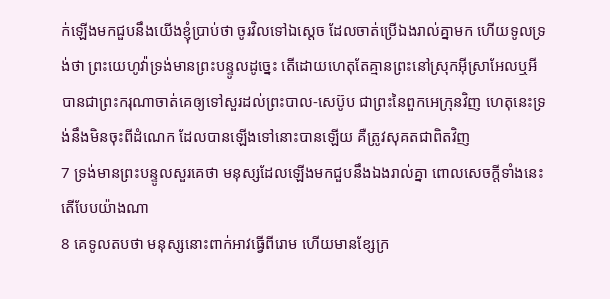ក់ឡើងមកជួបនឹងយើងខ្ញុំប្រាប់ថា ចូរវិលទៅឯស្តេច ដែលចាត់ប្រើឯងរាល់គ្នាមក ហើយទូលទ្រង់ថា ព្រះយេហូវ៉ាទ្រង់មានព្រះបន្ទូលដូច្នេះ តើដោយហេតុតែគ្មានព្រះនៅស្រុកអ៊ីស្រាអែលឬអី បានជាព្រះករុណាចាត់គេឲ្យទៅសួរដល់ព្រះបាល-សេប៊ូប ជាព្រះនៃពួកអេក្រុនវិញ ហេតុនេះទ្រង់នឹងមិនចុះពីដំណេក ដែលបានឡើងទៅនោះបានឡើយ គឺត្រូវសុគតជាពិតវិញ
7 ទ្រង់មានព្រះបន្ទូលសួរគេថា មនុស្សដែលឡើងមកជួបនឹងឯងរាល់គ្នា ពោលសេចក្តីទាំងនេះ តើបែបយ៉ាងណា
8 គេទូលតបថា មនុស្សនោះពាក់អាវធ្វើពីរោម ហើយមានខ្សែក្រ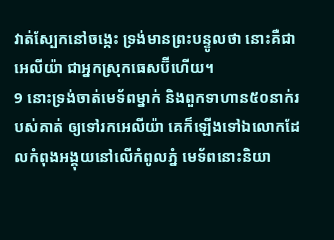វាត់ស្បែកនៅចង្កេះ ទ្រង់មានព្រះបន្ទូលថា នោះគឺជាអេលីយ៉ា ជាអ្នកស្រុកធេសប៊ីហើយ។
9 នោះទ្រង់ចាត់មេទ័ពម្នាក់ និងពួកទាហាន៥០នាក់របស់គាត់ ឲ្យទៅរកអេលីយ៉ា គេក៏ឡើងទៅឯលោកដែលកំពុងអង្គុយនៅលើកំពូលភ្នំ មេទ័ពនោះនិយា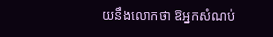យនឹងលោកថា ឱអ្នកសំណប់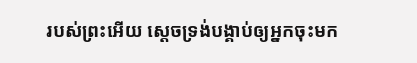របស់ព្រះអើយ ស្តេចទ្រង់បង្គាប់ឲ្យអ្នកចុះមក